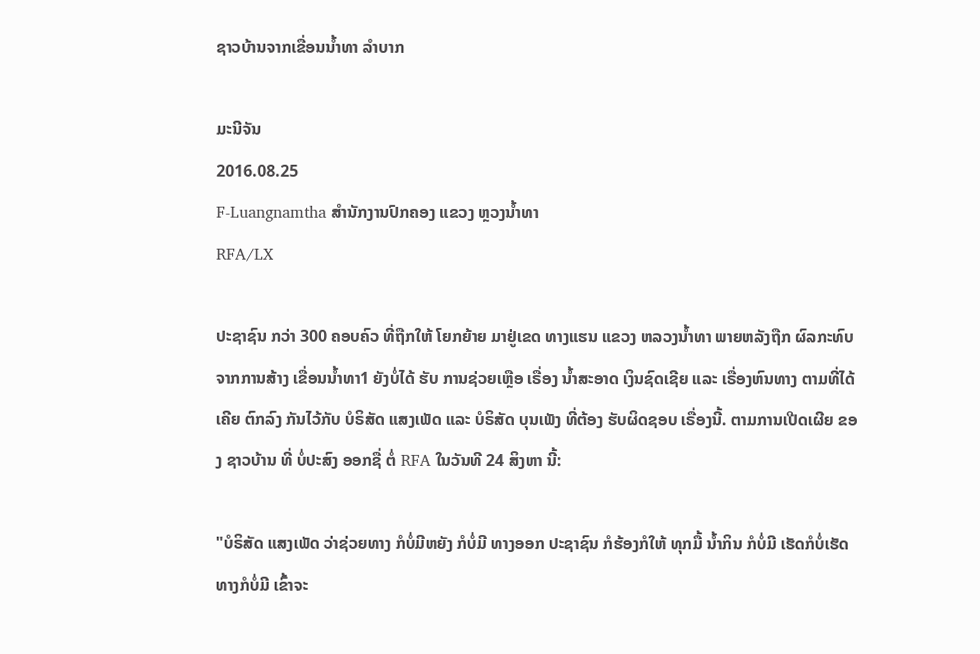ຊາວບ້ານຈາກເຂື່ອນນໍ້າທາ ລໍາບາກ

ມະນີຈັນ
2016.08.25
F-Luangnamtha ສໍານັກງານປົກຄອງ ແຂວງ ຫຼວງນໍ້າທາ
RFA/LX

ປະຊາຊົນ ກວ່າ 300 ຄອບຄົວ ທີ່ຖືກໃຫ້ ໂຍກຍ້າຍ ມາຢູ່ເຂດ ທາງແຮນ ແຂວງ ຫລວງນໍ້າທາ ພາຍຫລັງຖືກ ຜົລກະທົບ ຈາກການສ້າງ ເຂື່ອນນໍ້າທາ1 ຍັງບໍ່ໄດ້ ຮັບ ການຊ່ວຍເຫຼືອ ເຣື່ອງ ນໍ້າສະອາດ ເງິນຊົດເຊີຍ ແລະ ເຣື່ອງຫົນທາງ ຕາມທີ່ໄດ້ເຄີຍ ຕົກລົງ ກັນໄວ້ກັບ ບໍຣິສັດ ແສງເພັດ ແລະ ບໍຣິສັດ ບຸນເພັງ ທີ່ຕ້ອງ ຮັບຜິດຊອບ ເຣື່ອງນີ້. ຕາມການເປີດເຜີຍ ຂອງ ຊາວບ້ານ ທີ່ ບໍ່ປະສົງ ອອກຊື່ ຕໍ່ RFA ໃນວັນທີ 24 ສິງຫາ ນີ້:

"ບໍຣິສັດ ແສງເພັດ ວ່າຊ່ວຍທາງ ກໍບໍ່ມີຫຍັງ ກໍບໍ່ມີ ທາງອອກ ປະຊາຊົນ ກໍຮ້ອງກໍໃຫ້ ທຸກມື້ ນໍ້າກິນ ກໍບໍ່ມີ ເຮັດກໍບໍ່ເຮັດ ທາງກໍບໍ່ມີ ເຂົ້າຈະ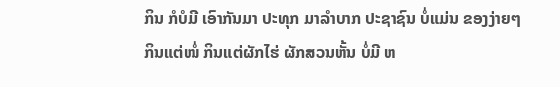ກິນ ກໍບໍມີ ເອົາກັນມາ ປະທຸກ ມາລໍາບາກ ປະຊາຊົນ ບໍ່ແມ່ນ ຂອງງ່າຍໆ ກິນແຕ່ໜໍ່ ກິນແຕ່ຜັກໄຮ່ ຜັກສວນຫັ້ນ ບໍ່ມີ ຫ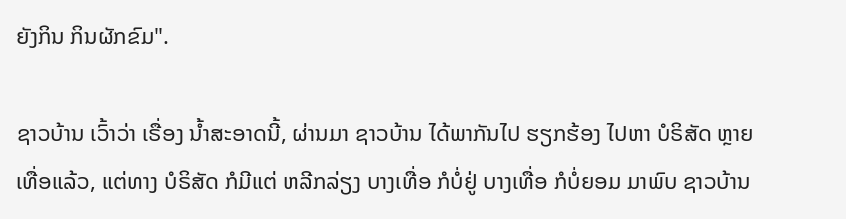ຍັງກິນ ກິນຜັກຂົມ".

ຊາວບ້ານ ເວົ້າວ່າ ເຣື່ອງ ນໍ້າສະອາດນີ້, ຜ່ານມາ ຊາວບ້ານ ໄດ້ພາກັນໄປ ຮຽກຮ້ອງ ໄປຫາ ບໍຣິສັດ ຫຼາຍເທື່ອແລ້ວ, ແຕ່ທາງ ບໍຣິສັດ ກໍມີແຕ່ ຫລີກລ່ຽງ ບາງເທື່ອ ກໍບໍ່ຢູ່ ບາງເທື່ອ ກໍບໍ່ຍອມ ມາພົບ ຊາວບ້ານ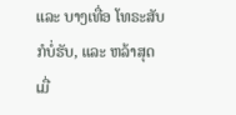ແລະ ບາງເທື່ອ ໂທຣະສັບ ກໍບໍ່ຮັບ, ແລະ ຫລ້າສຸດ ເມື່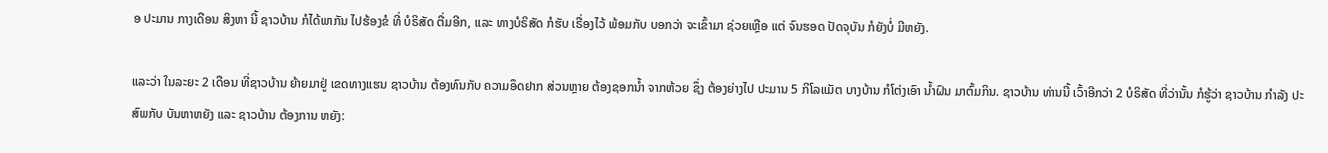ອ ປະມານ ກາງເດືອນ ສິງຫາ ນີ້ ຊາວບ້ານ ກໍໄດ້ພາກັນ ໄປຮ້ອງຂໍ ທີ່ ບໍຣິສັດ ຕື່ມອີກ, ແລະ ທາງບໍຣິສັດ ກໍຮັບ ເຣື່ອງໄວ້ ພ້ອມກັບ ບອກວ່າ ຈະເຂົ້າມາ ຊ່ວຍເຫຼືອ ແຕ່ ຈົນຮອດ ປັດຈຸບັນ ກໍຍັງບໍ່ ມີຫຍັງ.

ແລະວ່າ ໃນລະຍະ 2 ເດືອນ ທີ່ຊາວບ້ານ ຍ້າຍມາຢູ່ ເຂດທາງແຮນ ຊາວບ້ານ ຕ້ອງທົນກັບ ຄວາມອຶດຢາກ ສ່ວນຫຼາຍ ຕ້ອງຊອກນໍ້າ ຈາກຫ້ວຍ ຊຶ່ງ ຕ້ອງຍ່າງໄປ ປະມານ 5 ກິໂລແມັຕ ບາງບ້ານ ກໍໂຕ່ງເອົາ ນໍ້າຝົນ ມາຕົ້ມກິນ. ຊາວບ້ານ ທ່ານນີ້ ເວົ້າອີກວ່າ 2 ບໍຣິສັດ ທີ່ວ່ານັ້ນ ກໍຮູ້ວ່າ ຊາວບ້ານ ກໍາລັງ ປະສົພກັບ ບັນຫາຫຍັງ ແລະ ຊາວບ້ານ ຕ້ອງການ ຫຍັງ: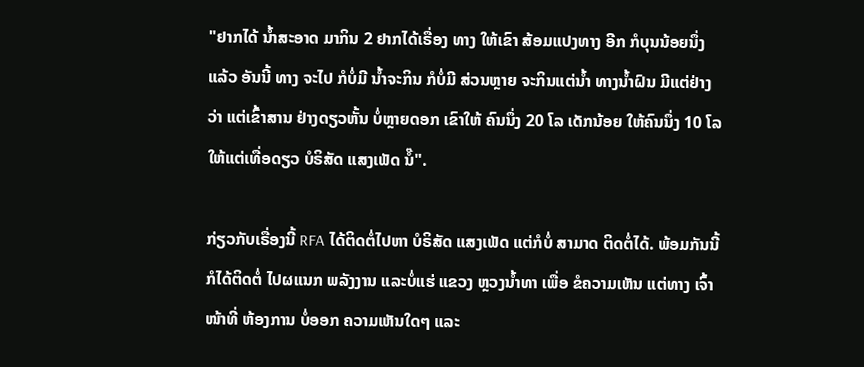"ຢາກໄດ້ ນໍ້າສະອາດ ມາກິນ 2 ຢາກໄດ້ເຣື່ອງ ທາງ ໃຫ້ເຂົາ ສ້ອມແປງທາງ ອີກ ກໍບຸນນ້ອຍນຶ່ງ ແລ້ວ ອັນນີ້ ທາງ ຈະໄປ ກໍບໍ່ມີ ນໍ້າຈະກິນ ກໍບໍ່ມີ ສ່ວນຫຼາຍ ຈະກິນແຕ່ນໍ້າ ທາງນໍ້າຝົນ ມີແຕ່ຢ່າງວ່າ ແຕ່ເຂົ້າສານ ຢ່າງດຽວຫັ້ນ ບໍ່ຫຼາຍດອກ ເຂົາໃຫ້ ຄົນນຶ່ງ 20 ໂລ ເດັກນ້ອຍ ໃຫ້ຄົນນຶ່ງ 10 ໂລ ໃຫ້ແຕ່ເທື່ອດຽວ ບໍຣິສັດ ແສງເພັດ ນໍ໊".

ກ່ຽວກັບເຣື່ອງນີ້ RFA ໄດ້ຕິດຕໍ່ໄປຫາ ບໍຣິສັດ ແສງເພັດ ແຕ່ກໍບໍ່ ສາມາດ ຕິດຕໍ່ໄດ້. ພ້ອມກັນນີ້ ກໍໄດ້ຕິດຕໍ່ ໄປຜແນກ ພລັງງານ ແລະບໍ່ແຮ່ ແຂວງ ຫຼວງນໍ້າທາ ເພື່ອ ຂໍຄວາມເຫັນ ແຕ່ທາງ ເຈົ້າໜ້າທີ່ ຫ້ອງການ ບໍ່ອອກ ຄວາມເຫັນໃດໆ ແລະ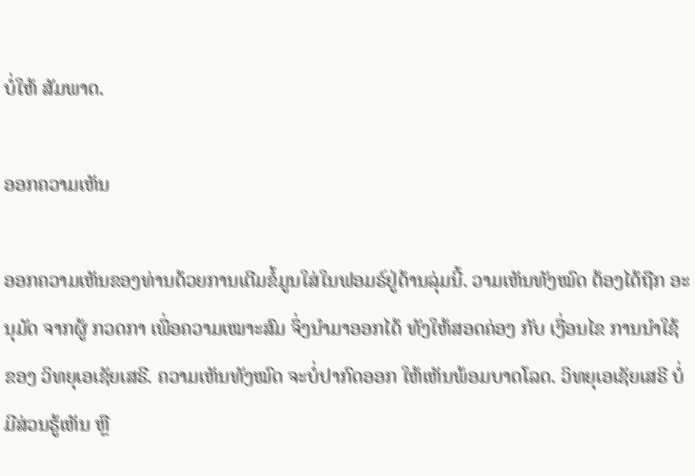ບໍ່ໃຫ້ ສັມພາດ.

ອອກຄວາມເຫັນ

ອອກຄວາມເຫັນຂອງທ່ານດ້ວຍການເຕີມຂໍ້ມູນໃສ່ໃນຟອມຣ໌ຢູ່ດ້ານລຸ່ມນີ້. ວາມເຫັນທັງໝົດ ຕ້ອງໄດ້ຖືກ ອະນຸມັດ ຈາກຜູ້ ກວດກາ ເພື່ອຄວາມເໝາະສົມ ຈຶ່ງນໍາມາອອກໄດ້ ທັງໃຫ້ສອດຄ່ອງ ກັບ ເງື່ອນໄຂ ການນຳໃຊ້ ຂອງ ວິທຍຸເອເຊັຍເສຣີ. ຄວາມເຫັນທັງໝົດ ຈະບໍ່ປາກົດອອກ ໃຫ້ເຫັນພ້ອມບາດໂລດ. ວິທຍຸເອເຊັຍເສຣີ ບໍ່ມີສ່ວນຮູ້ເຫັນ ຫຼື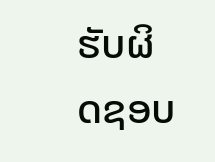ຮັບຜິດຊອບ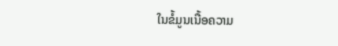ໃນຂໍ້ມູນເນື້ອຄວາມ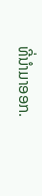ທີ່ນໍາມາອອກ.